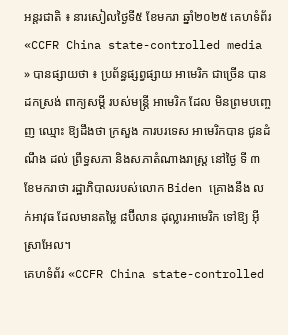អន្តរជាតិ ៖ នារសៀលថ្ងៃទី៥ ខែមករា ឆ្នាំ២០២៥ គេហទំព័រ «CCFR China state-controlled media » បានផ្សាយថា ៖ ប្រព័ន្ធផ្សព្វផ្សាយ អាមេរិក ជាច្រើន បាន ដកស្រង់ ពាក្យសម្តី របស់មន្ត្រី អាមេរិក ដែល មិនព្រមបញ្ចេញ ឈ្មោះ ឱ្យដឹងថា ក្រសួង ការបរទេស អាមេរិកបាន ជូនដំណឹង ដល់ ព្រឹទ្ធសភា និងសភាតំណាងរាស្ត្រ នៅថ្ងៃ ទី ៣ ខែមករាថា រដ្ឋាភិបាលរបស់លោក Biden គ្រោងនឹង លក់អាវុធ ដែលមានតម្លៃ ៨ប៊ីលាន ដុល្លារអាមេរិក ទៅឱ្យ អ៊ីស្រាអែល។
គេហទំព័រ «CCFR China state-controlled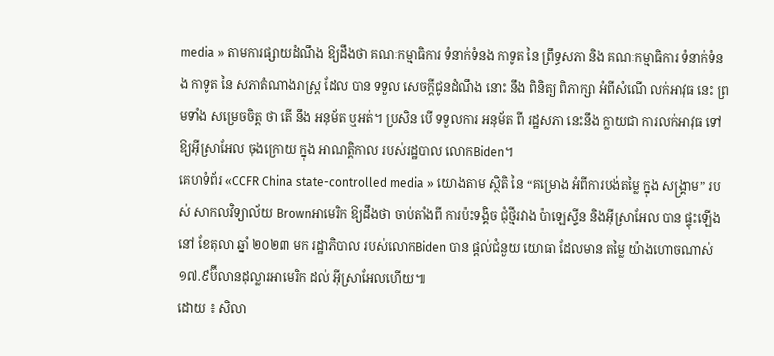media » តាមការផ្សាយដំណឹង ឱ្យដឹងថា គណៈកម្មាធិការ ទំនាក់ទំនង កាទូត នៃ ព្រឹទ្ធសភា និង គណៈកម្មាធិការ ទំនាក់ទំនង កាទូត នៃ សភាតំណាងរាស្ត្រ ដែល បាន ទទួល សេចក្តីជូនដំណឹង នោះ នឹង ពិនិត្យ ពិភាក្សា អំពីសំណើ លក់អាវុធ នេះ ព្រមទាំង សម្រេចចិត្ត ថា តើ នឹង អនុម័ត ឬអត់។ ប្រសិន បើ ទទួលការ អនុម័ត ពី រដ្ឋសភា នេះនឹង ក្លាយជា ការលក់អាវុធ ទៅឱ្យអ៊ីស្រាអែល ចុងក្រោយ ក្នុង អាណត្តិកាល របស់រដ្ឋបាល លោកBiden។
គេហទំព័រ «CCFR China state-controlled media » យោងតាម ស្ថិតិ នៃ “គម្រោង អំពីការបង់តម្លៃ ក្នុង សង្គ្រាម” របស់ សាកលវិទ្យាល័យ Brownអាមេរិក ឱ្យដឹងថា ចាប់តាំងពី ការប៉ះទង្គិច ជុំថ្មីរវាង ប៉ាឡេស្ទីន និងអ៊ីស្រាអែល បាន ផ្ទុះឡើង នៅ ខែតុលា ឆ្នាំ ២០២៣ មក រដ្ឋាភិបាល របស់លោកBiden បាន ផ្តល់ជំនួយ យោធា ដែលមាន តម្លៃ យ៉ាងហោចណាស់ ១៧.៩ប៊ីលានដុល្លារអាមេរិក ដល់ អ៊ីស្រាអែលហើយ៕
ដោយ ៖ សិលា